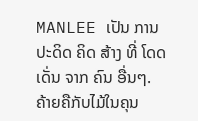MANLEE ເປັນ ການ ປະດິດ ຄິດ ສ້າງ ທີ່ ໂດດ ເດັ່ນ ຈາກ ຄົນ ອື່ນໆ. ຄ້າຍຄືກັບໄມ້ໃນຄຸນ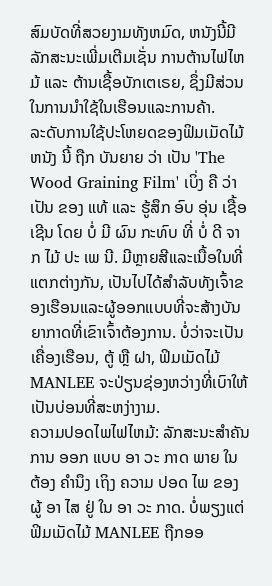ສົມບັດທີ່ສວຍງາມທັງຫມົດ, ຫນັງນີ້ມີລັກສະນະເພີ່ມເຕີມເຊັ່ນ ການຕ້ານໄຟໄຫມ້ ແລະ ຕ້ານເຊື້ອບັກເຕເຣຍ, ຊຶ່ງມີສ່ວນໃນການນໍາໃຊ້ໃນເຮືອນແລະການຄ້າ.
ລະດັບການໃຊ້ປະໂຫຍດຂອງຟິມເມັດໄມ້
ຫນັງ ນີ້ ຖືກ ບັນຍາຍ ວ່າ ເປັນ 'The Wood Graining Film' ເບິ່ງ ຄື ວ່າ ເປັນ ຂອງ ແທ້ ແລະ ຮູ້ສຶກ ອົບ ອຸ່ນ ເຊື້ອ ເຊີນ ໂດຍ ບໍ່ ມີ ຜົນ ກະທົບ ທີ່ ບໍ່ ດີ ຈາກ ໄມ້ ປະ ເພ ນີ. ມີຫຼາຍສີແລະເນື້ອໃນທີ່ແຕກຕ່າງກັນ, ເປັນໄປໄດ້ສໍາລັບທັງເຈົ້າຂອງເຮືອນແລະຜູ້ອອກແບບທີ່ຈະສ້າງບັນຍາກາດທີ່ເຂົາເຈົ້າຕ້ອງການ. ບໍ່ວ່າຈະເປັນເຄື່ອງເຮືອນ, ຕູ້ ຫຼື ຝາ, ຟິມເມັດໄມ້ MANLEE ຈະປ່ຽນຊ່ອງຫວ່າງທີ່ເບົາໃຫ້ເປັນບ່ອນທີ່ສະຫງ່າງາມ.
ຄວາມປອດໄພໄຟໄຫມ້: ລັກສະນະສໍາຄັນ
ການ ອອກ ແບບ ອາ ວະ ກາດ ພາຍ ໃນ ຕ້ອງ ຄໍານຶງ ເຖິງ ຄວາມ ປອດ ໄພ ຂອງ ຜູ້ ອາ ໄສ ຢູ່ ໃນ ອາ ວະ ກາດ. ບໍ່ພຽງແຕ່ຟິມເມັດໄມ້ MANLEE ຖືກອອ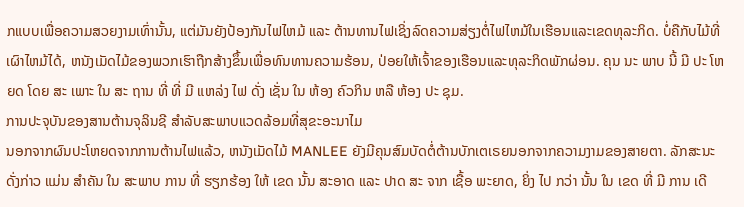ກແບບເພື່ອຄວາມສວຍງາມເທົ່ານັ້ນ, ແຕ່ມັນຍັງປ້ອງກັນໄຟໄຫມ້ ແລະ ຕ້ານທານໄຟເຊິ່ງລົດຄວາມສ່ຽງຕໍ່ໄຟໄຫມ້ໃນເຮືອນແລະເຂດທຸລະກິດ. ບໍ່ຄືກັບໄມ້ທີ່ເຜົາໄຫມ້ໄດ້, ຫນັງເມັດໄມ້ຂອງພວກເຮົາຖືກສ້າງຂຶ້ນເພື່ອທົນທານຄວາມຮ້ອນ, ປ່ອຍໃຫ້ເຈົ້າຂອງເຮືອນແລະທຸລະກິດພັກຜ່ອນ. ຄຸນ ນະ ພາບ ນີ້ ມີ ປະ ໂຫຍດ ໂດຍ ສະ ເພາະ ໃນ ສະ ຖານ ທີ່ ທີ່ ມີ ແຫລ່ງ ໄຟ ດັ່ງ ເຊັ່ນ ໃນ ຫ້ອງ ຄົວກິນ ຫລື ຫ້ອງ ປະ ຊຸມ.
ການປະຈຸບັນຂອງສານຕ້ານຈຸລິນຊີ ສໍາລັບສະພາບແວດລ້ອມທີ່ສຸຂະອະນາໄມ
ນອກຈາກຜົນປະໂຫຍດຈາກການຕ້ານໄຟແລ້ວ, ຫນັງເມັດໄມ້ MANLEE ຍັງມີຄຸນສົມບັດຕໍ່ຕ້ານບັກເຕເຣຍນອກຈາກຄວາມງາມຂອງສາຍຕາ. ລັກສະນະ ດັ່ງກ່າວ ແມ່ນ ສໍາຄັນ ໃນ ສະພາບ ການ ທີ່ ຮຽກຮ້ອງ ໃຫ້ ເຂດ ນັ້ນ ສະອາດ ແລະ ປາດ ສະ ຈາກ ເຊື້ອ ພະຍາດ, ຍິ່ງ ໄປ ກວ່າ ນັ້ນ ໃນ ເຂດ ທີ່ ມີ ການ ເດີ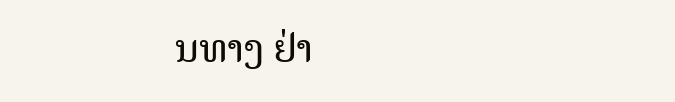ນທາງ ຢ່າ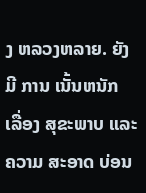ງ ຫລວງຫລາຍ. ຍັງ ມີ ການ ເນັ້ນຫນັກ ເລື່ອງ ສຸຂະພາບ ແລະ ຄວາມ ສະອາດ ບ່ອນ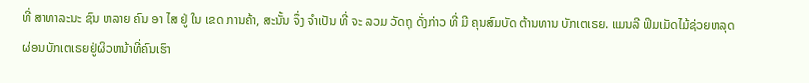ທີ່ ສາທາລະນະ ຊົນ ຫລາຍ ຄົນ ອາ ໄສ ຢູ່ ໃນ ເຂດ ການຄ້າ, ສະນັ້ນ ຈຶ່ງ ຈໍາເປັນ ທີ່ ຈະ ລວມ ວັດຖຸ ດັ່ງກ່າວ ທີ່ ມີ ຄຸນສົມບັດ ຕ້ານທານ ບັກເຕເຣຍ. ແມນລີ ຟິມເມັດໄມ້ຊ່ວຍຫລຸດຜ່ອນບັກເຕເຣຍຢູ່ຜິວຫນ້າທີ່ຄົນເຮົາ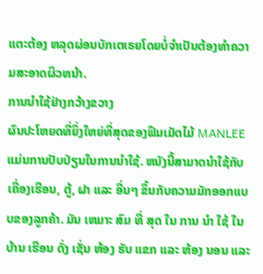ແຕະຕ້ອງ ຫລຸດຜ່ອນບັກເຕເຣຍໂດຍບໍ່ຈໍາເປັນຕ້ອງທໍາຄວາມສະອາດຜິວຫນ້າ.
ການນໍາໃຊ້ຢ່າງກວ້າງຂວາງ
ຜົນປະໂຫຍດທີ່ຍິ່ງໃຫຍ່ທີ່ສຸດຂອງຟິມເມັດໄມ້ MANLEE ແມ່ນການປັບປ່ຽນໃນການນໍາໃຊ້. ຫນັງນີ້ສາມາດນໍາໃຊ້ກັບເຄື່ອງເຮືອນ, ຕູ້, ຝາ ແລະ ອື່ນໆ ຂຶ້ນກັບຄວາມມັກອອກແບບຂອງລູກຄ້າ. ມັນ ເຫມາະ ສົມ ທີ່ ສຸດ ໃນ ການ ນໍາ ໃຊ້ ໃນ ບ້ານ ເຮືອນ ດັ່ງ ເຊັ່ນ ຫ້ອງ ຮັບ ແຂກ ແລະ ຫ້ອງ ນອນ ແລະ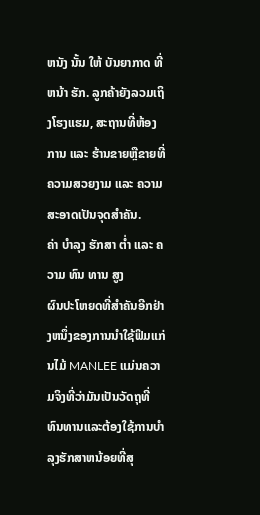ຫນັງ ນັ້ນ ໃຫ້ ບັນຍາກາດ ທີ່ ຫນ້າ ຮັກ. ລູກຄ້າຍັງລວມເຖິງໂຮງແຮມ, ສະຖານທີ່ຫ້ອງການ ແລະ ຮ້ານຂາຍຫຼືຂາຍທີ່ຄວາມສວຍງາມ ແລະ ຄວາມສະອາດເປັນຈຸດສໍາຄັນ.
ຄ່າ ບໍາລຸງ ຮັກສາ ຕ່ຳ ແລະ ຄວາມ ທົນ ທານ ສູງ
ຜົນປະໂຫຍດທີ່ສໍາຄັນອີກຢ່າງຫນຶ່ງຂອງການນໍາໃຊ້ຟິມແກ່ນໄມ້ MANLEE ແມ່ນຄວາມຈິງທີ່ວ່າມັນເປັນວັດຖຸທີ່ທົນທານແລະຕ້ອງໃຊ້ການບໍາລຸງຮັກສາຫນ້ອຍທີ່ສຸ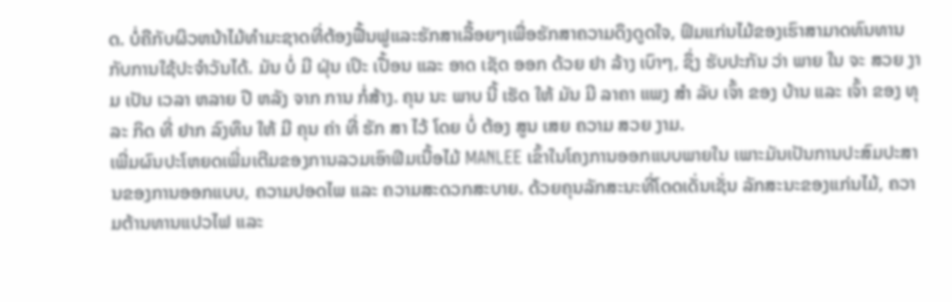ດ. ບໍ່ຄືກັບຜິວຫນ້າໄມ້ທໍາມະຊາດທີ່ຕ້ອງຟື້ນຟູແລະຮັກສາເລື້ອຍໆເພື່ອຮັກສາຄວາມດຶງດູດໃຈ, ຟິມແກ່ນໄມ້ຂອງເຮົາສາມາດທົນທານກັບການໃຊ້ປະຈໍາວັນໄດ້. ມັນ ບໍ່ ມີ ຝຸ່ນ ເປິະ ເປື້ອນ ແລະ ອາດ ເຊັດ ອອກ ດ້ວຍ ຢາ ລ້າງ ເບົາໆ, ຊຶ່ງ ຮັບປະກັນ ວ່າ ພາຍ ໃນ ຈະ ສວຍ ງາມ ເປັນ ເວລາ ຫລາຍ ປີ ຫລັງ ຈາກ ການ ກໍ່ສ້າງ. ຄຸນ ນະ ພາບ ນີ້ ເຮັດ ໃຫ້ ມັນ ມີ ລາຄາ ແພງ ສໍາ ລັບ ເຈົ້າ ຂອງ ບ້ານ ແລະ ເຈົ້າ ຂອງ ທຸ ລະ ກິດ ທີ່ ຢາກ ລົງທຶນ ໃຫ້ ມີ ຄຸນ ຄ່າ ທີ່ ຮັກ ສາ ໄວ້ ໂດຍ ບໍ່ ຕ້ອງ ສູນ ເສຍ ຄວາມ ສວຍ ງາມ.
ເພີ່ມຜົນປະໂຫຍດເພີ່ມເຕີມຂອງການລວມເອົາຟິມເນື້ອໄມ້ MANLEE ເຂົ້າໃນໂຄງການອອກແບບພາຍໃນ ເພາະມັນເປັນການປະສົມປະສານຂອງການອອກແບບ, ຄວາມປອດໄພ ແລະ ຄວາມສະດວກສະບາຍ. ດ້ວຍຄຸນລັກສະນະທີ່ໂດດເດັ່ນເຊັ່ນ ລັກສະນະຂອງແກ່ນໄມ້, ຄວາມຕ້ານທານແປວໄຟ ແລະ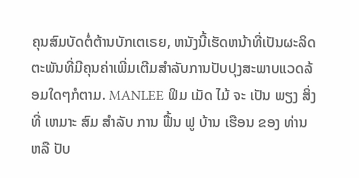ຄຸນສົມບັດຕໍ່ຕ້ານບັກເຕເຣຍ, ຫນັງນີ້ເຮັດຫນ້າທີ່ເປັນຜະລິດຕະພັນທີ່ມີຄຸນຄ່າເພີ່ມເຕີມສໍາລັບການປັບປຸງສະພາບແວດລ້ອມໃດໆກໍຕາມ. MANLEE ຟິມ ເມັດ ໄມ້ ຈະ ເປັນ ພຽງ ສິ່ງ ທີ່ ເຫມາະ ສົມ ສໍາລັບ ການ ຟື້ນ ຟູ ບ້ານ ເຮືອນ ຂອງ ທ່ານ ຫລື ປັບ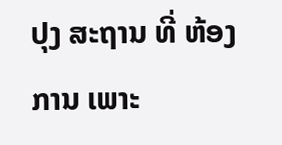ປຸງ ສະຖານ ທີ່ ຫ້ອງການ ເພາະ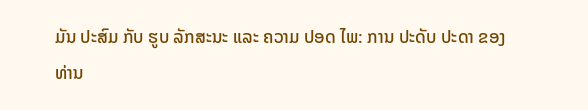ມັນ ປະສົມ ກັບ ຮູບ ລັກສະນະ ແລະ ຄວາມ ປອດ ໄພ: ການ ປະດັບ ປະດາ ຂອງ ທ່ານ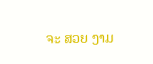ຈະ ສວຍ ງາມ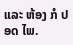ແລະ ຫ້ອງ ກໍ ປອດ ໄພ.